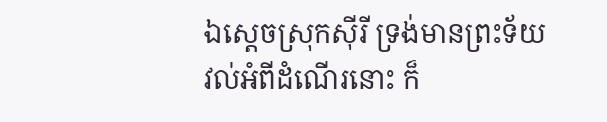ឯស្តេចស្រុកស៊ីរី ទ្រង់មានព្រះទ័យវល់អំពីដំណើរនោះ ក៏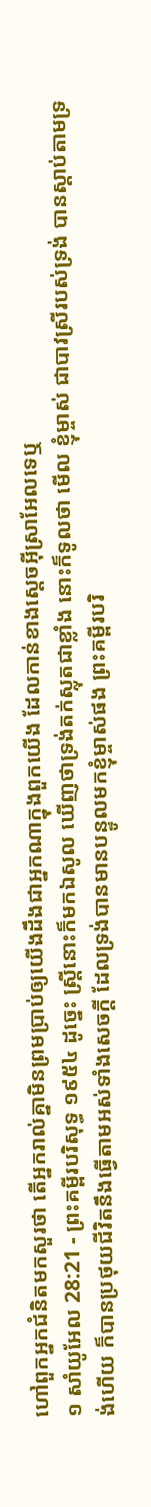ហៅពួកអ្នកជំនិតមកសួរថា តើអ្នករាល់គ្នាមិនព្រមប្រាប់ឲ្យយើងដឹងជាអ្នកណាក្នុងពួកយើង ដែលកាន់ខាងស្តេចអ៊ីស្រាអែលទេឬ
១ សាំយូអែល 28:21 - ព្រះគម្ពីរបរិសុទ្ធ ១៩៥៤ ដូច្នេះ ស្ត្រីនោះក៏មកឯសូល ឃើញថាទ្រង់តក់ស្លុតជាខ្លាំង នោះក៏ទូលថា មើល ខ្ញុំម្ចាស់ ជាបាវស្រីរបស់ទ្រង់ បានស្តាប់តាមទ្រង់ហើយ ក៏បានប្រថុយជីវិតនឹងធ្វើតាមអស់ទាំងសេចក្ដី ដែលទ្រង់បានមានបន្ទូលមកខ្ញុំម្ចាស់ផង ព្រះគម្ពីរបរិ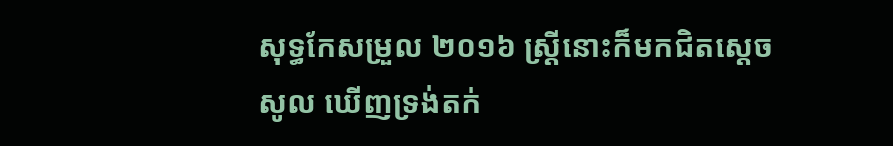សុទ្ធកែសម្រួល ២០១៦ ស្ត្រីនោះក៏មកជិតស្តេចសូល ឃើញទ្រង់តក់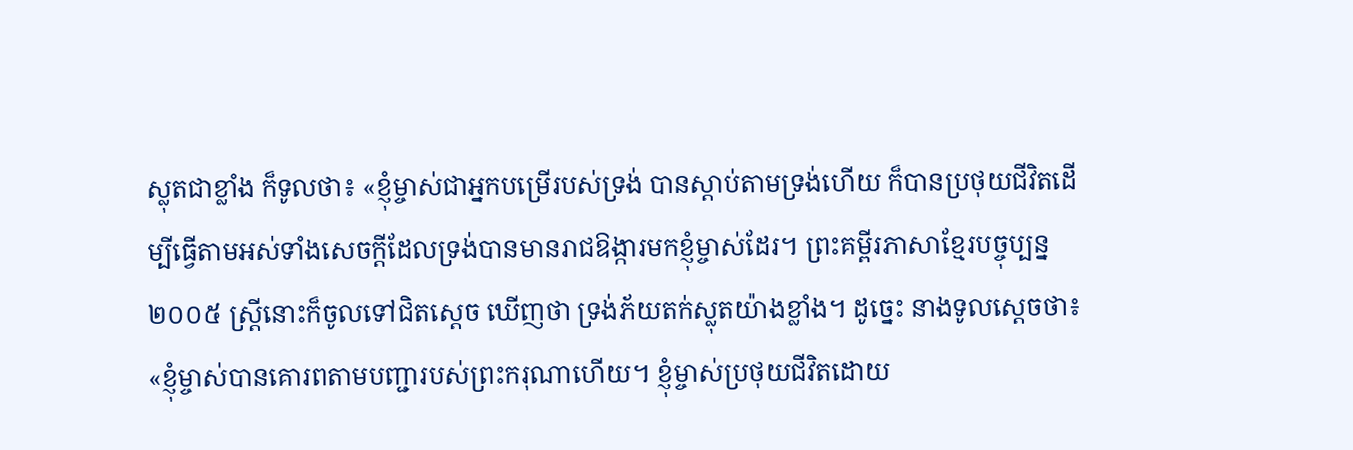ស្លុតជាខ្លាំង ក៏ទូលថា៖ «ខ្ញុំម្ចាស់ជាអ្នកបម្រើរបស់ទ្រង់ បានស្តាប់តាមទ្រង់ហើយ ក៏បានប្រថុយជីវិតដើម្បីធ្វើតាមអស់ទាំងសេចក្ដីដែលទ្រង់បានមានរាជឱង្ការមកខ្ញុំម្ចាស់ដែរ។ ព្រះគម្ពីរភាសាខ្មែរបច្ចុប្បន្ន ២០០៥ ស្ត្រីនោះក៏ចូលទៅជិតស្ដេច ឃើញថា ទ្រង់ភ័យតក់ស្លុតយ៉ាងខ្លាំង។ ដូច្នេះ នាងទូលស្ដេចថា៖ «ខ្ញុំម្ចាស់បានគោរពតាមបញ្ជារបស់ព្រះករុណាហើយ។ ខ្ញុំម្ចាស់ប្រថុយជីវិតដោយ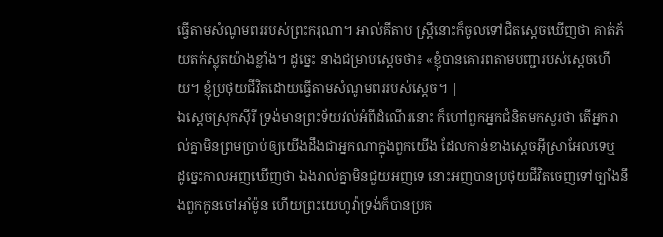ធ្វើតាមសំណូមពររបស់ព្រះករុណា។ អាល់គីតាប ស្ត្រីនោះក៏ចូលទៅជិតស្តេចឃើញថា គាត់ភ័យតក់ស្លុតយ៉ាងខ្លាំង។ ដូច្នេះ នាងជម្រាបស្តេចថា៖ «ខ្ញុំបានគោរពតាមបញ្ជារបស់ស្តេចហើយ។ ខ្ញុំប្រថុយជីវិតដោយធ្វើតាមសំណូមពររបស់ស្តេច។ |
ឯស្តេចស្រុកស៊ីរី ទ្រង់មានព្រះទ័យវល់អំពីដំណើរនោះ ក៏ហៅពួកអ្នកជំនិតមកសួរថា តើអ្នករាល់គ្នាមិនព្រមប្រាប់ឲ្យយើងដឹងជាអ្នកណាក្នុងពួកយើង ដែលកាន់ខាងស្តេចអ៊ីស្រាអែលទេឬ
ដូច្នេះកាលអញឃើញថា ឯងរាល់គ្នាមិនជួយអញទេ នោះអញបានប្រថុយជីវិតចេញទៅច្បាំងនឹងពួកកូនចៅអាំម៉ូន ហើយព្រះយេហូវ៉ាទ្រង់ក៏បានប្រគ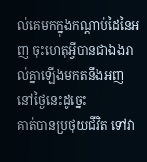ល់គេមកក្នុងកណ្តាប់ដៃនៃអញ ចុះហេតុអ្វីបានជាឯងរាល់គ្នាឡើងមកតនឹងអញនៅថ្ងៃនេះដូច្នេះ
គាត់បានប្រថុយជីវិត ទៅវា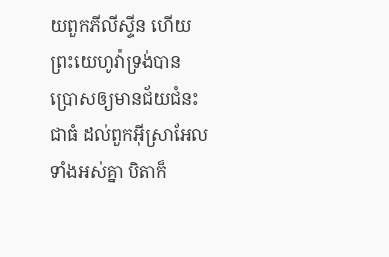យពួកភីលីស្ទីន ហើយព្រះយេហូវ៉ាទ្រង់បានប្រោសឲ្យមានជ័យជំនះជាធំ ដល់ពួកអ៊ីស្រាអែលទាំងអស់គ្នា បិតាក៏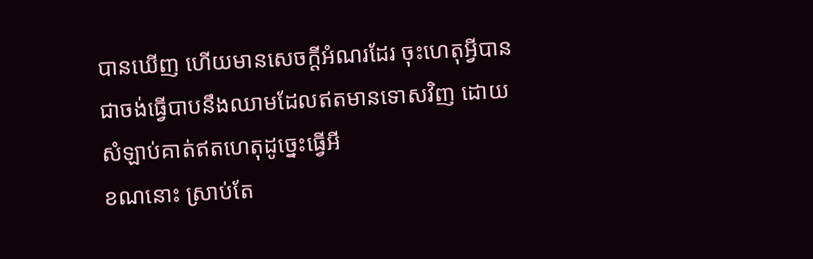បានឃើញ ហើយមានសេចក្ដីអំណរដែរ ចុះហេតុអ្វីបានជាចង់ធ្វើបាបនឹងឈាមដែលឥតមានទោសវិញ ដោយសំឡាប់គាត់ឥតហេតុដូច្នេះធ្វើអី
ខណនោះ ស្រាប់តែ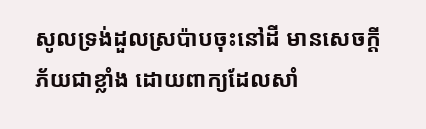សូលទ្រង់ដួលស្រប៉ាបចុះនៅដី មានសេចក្ដីភ័យជាខ្លាំង ដោយពាក្យដែលសាំ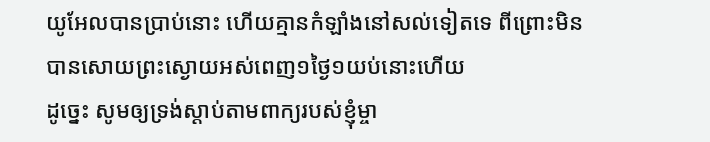យូអែលបានប្រាប់នោះ ហើយគ្មានកំឡាំងនៅសល់ទៀតទេ ពីព្រោះមិនបានសោយព្រះស្ងោយអស់ពេញ១ថ្ងៃ១យប់នោះហើយ
ដូច្នេះ សូមឲ្យទ្រង់ស្តាប់តាមពាក្យរបស់ខ្ញុំម្ចា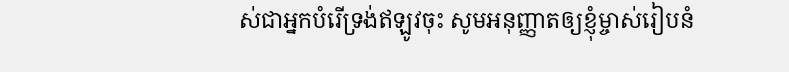ស់ជាអ្នកបំរើទ្រង់ឥឡូវចុះ សូមអនុញ្ញាតឲ្យខ្ញុំម្ចាស់រៀបនំ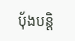បុ័ងបន្តិ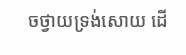ចថ្វាយទ្រង់សោយ ដើ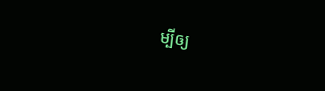ម្បីឲ្យ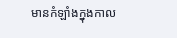មានកំឡាំងក្នុងកាល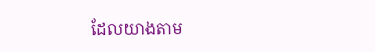ដែលយាងតាម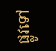ផ្លូវទៅ